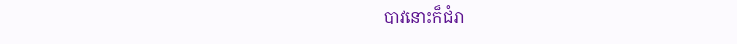បាវនោះក៏ជំរា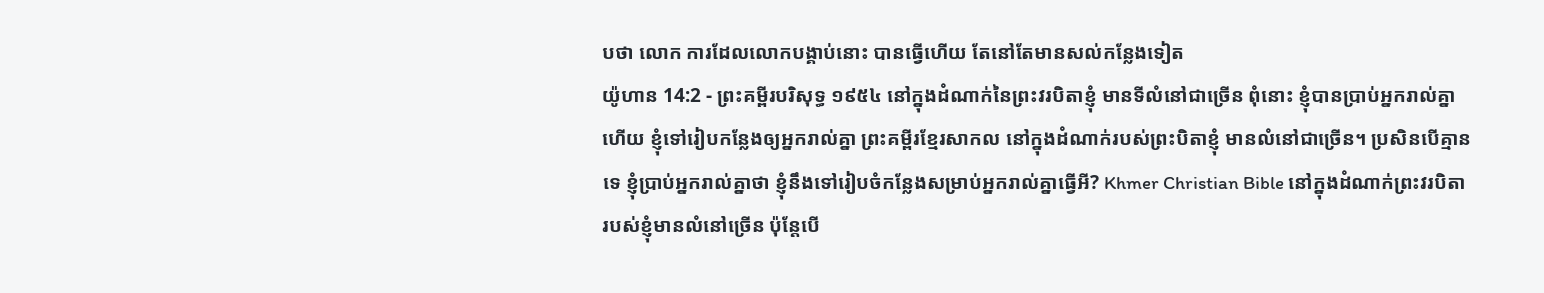បថា លោក ការដែលលោកបង្គាប់នោះ បានធ្វើហើយ តែនៅតែមានសល់កន្លែងទៀត
យ៉ូហាន 14:2 - ព្រះគម្ពីរបរិសុទ្ធ ១៩៥៤ នៅក្នុងដំណាក់នៃព្រះវរបិតាខ្ញុំ មានទីលំនៅជាច្រើន ពុំនោះ ខ្ញុំបានប្រាប់អ្នករាល់គ្នាហើយ ខ្ញុំទៅរៀបកន្លែងឲ្យអ្នករាល់គ្នា ព្រះគម្ពីរខ្មែរសាកល នៅក្នុងដំណាក់របស់ព្រះបិតាខ្ញុំ មានលំនៅជាច្រើន។ ប្រសិនបើគ្មានទេ ខ្ញុំប្រាប់អ្នករាល់គ្នាថា ខ្ញុំនឹងទៅរៀបចំកន្លែងសម្រាប់អ្នករាល់គ្នាធ្វើអី? Khmer Christian Bible នៅក្នុងដំណាក់ព្រះវរបិតារបស់ខ្ញុំមានលំនៅច្រើន ប៉ុន្ដែបើ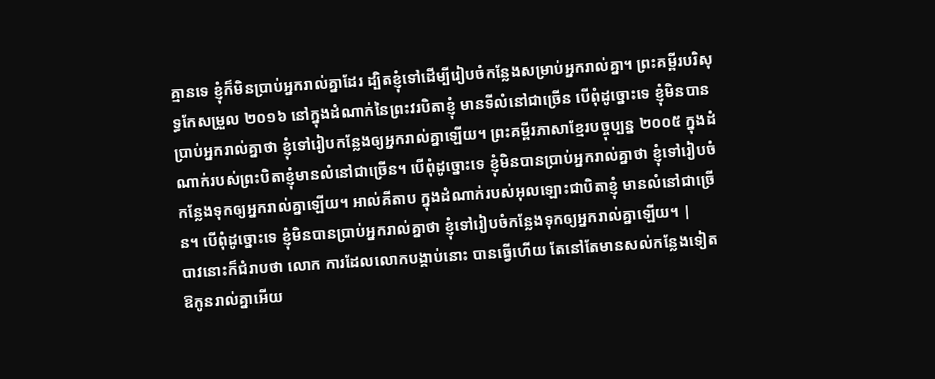គ្មានទេ ខ្ញុំក៏មិនប្រាប់អ្នករាល់គ្នាដែរ ដ្បិតខ្ញុំទៅដើម្បីរៀបចំកន្លែងសម្រាប់អ្នករាល់គ្នា។ ព្រះគម្ពីរបរិសុទ្ធកែសម្រួល ២០១៦ នៅក្នុងដំណាក់នៃព្រះវរបិតាខ្ញុំ មានទីលំនៅជាច្រើន បើពុំដូច្នោះទេ ខ្ញុំមិនបានប្រាប់អ្នករាល់គ្នាថា ខ្ញុំទៅរៀបកន្លែងឲ្យអ្នករាល់គ្នាឡើយ។ ព្រះគម្ពីរភាសាខ្មែរបច្ចុប្បន្ន ២០០៥ ក្នុងដំណាក់របស់ព្រះបិតាខ្ញុំមានលំនៅជាច្រើន។ បើពុំដូច្នោះទេ ខ្ញុំមិនបានប្រាប់អ្នករាល់គ្នាថា ខ្ញុំទៅរៀបចំកន្លែងទុកឲ្យអ្នករាល់គ្នាឡើយ។ អាល់គីតាប ក្នុងដំណាក់របស់អុលឡោះជាបិតាខ្ញុំ មានលំនៅជាច្រើន។ បើពុំដូច្នោះទេ ខ្ញុំមិនបានប្រាប់អ្នករាល់គ្នាថា ខ្ញុំទៅរៀបចំកន្លែងទុកឲ្យអ្នករាល់គ្នាឡើយ។ |
បាវនោះក៏ជំរាបថា លោក ការដែលលោកបង្គាប់នោះ បានធ្វើហើយ តែនៅតែមានសល់កន្លែងទៀត
ឱកូនរាល់គ្នាអើយ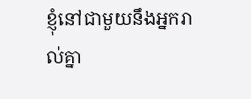ខ្ញុំនៅជាមួយនឹងអ្នករាល់គ្នា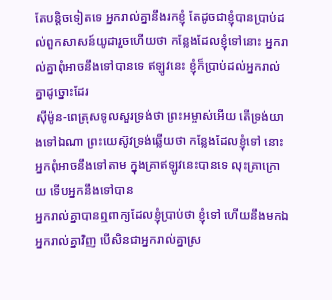តែបន្តិចទៀតទេ អ្នករាល់គ្នានឹងរកខ្ញុំ តែដូចជាខ្ញុំបានប្រាប់ដល់ពួកសាសន៍យូដារួចហើយថា កន្លែងដែលខ្ញុំទៅនោះ អ្នករាល់គ្នាពុំអាចនឹងទៅបានទេ ឥឡូវនេះ ខ្ញុំក៏ប្រាប់ដល់អ្នករាល់គ្នាដូច្នោះដែរ
ស៊ីម៉ូន-ពេត្រុសទូលសួរទ្រង់ថា ព្រះអម្ចាស់អើយ តើទ្រង់យាងទៅឯណា ព្រះយេស៊ូវទ្រង់ឆ្លើយថា កន្លែងដែលខ្ញុំទៅ នោះអ្នកពុំអាចនឹងទៅតាម ក្នុងគ្រាឥឡូវនេះបានទេ លុះគ្រាក្រោយ ទើបអ្នកនឹងទៅបាន
អ្នករាល់គ្នាបានឮពាក្យដែលខ្ញុំប្រាប់ថា ខ្ញុំទៅ ហើយនឹងមកឯអ្នករាល់គ្នាវិញ បើសិនជាអ្នករាល់គ្នាស្រ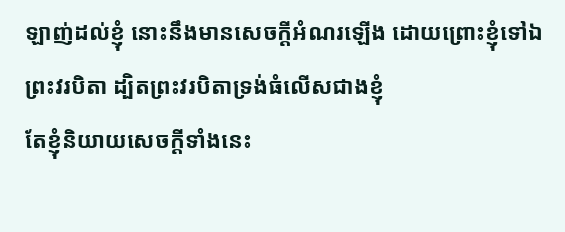ឡាញ់ដល់ខ្ញុំ នោះនឹងមានសេចក្ដីអំណរឡើង ដោយព្រោះខ្ញុំទៅឯព្រះវរបិតា ដ្បិតព្រះវរបិតាទ្រង់ធំលើសជាងខ្ញុំ
តែខ្ញុំនិយាយសេចក្ដីទាំងនេះ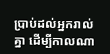ប្រាប់ដល់អ្នករាល់គ្នា ដើម្បីកាលណា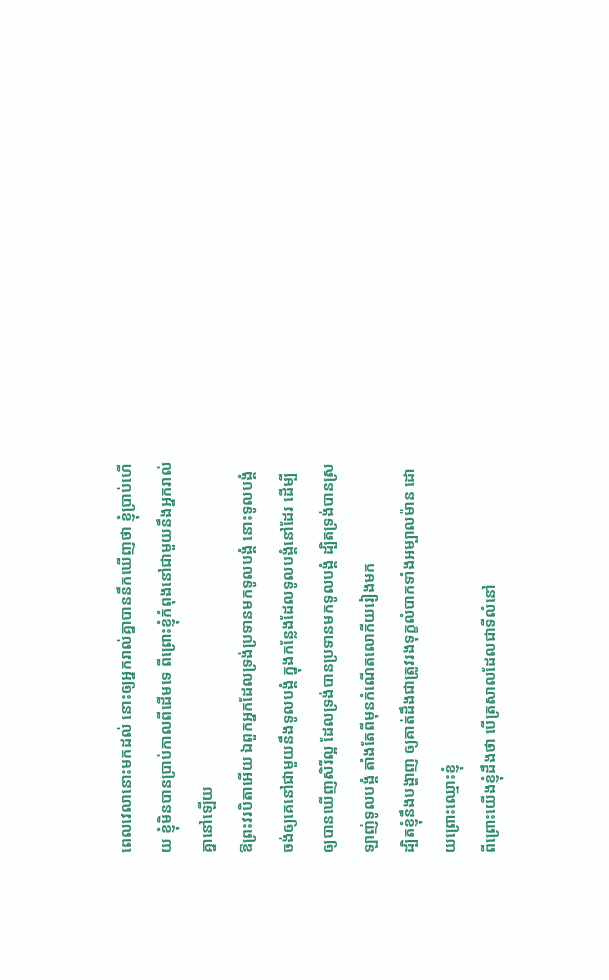ពេលវេលានោះមកដល់ នោះឲ្យអ្នករាល់គ្នាបាននឹកឃើញថា ខ្ញុំប្រាប់ហើយ ខ្ញុំមិនបានប្រាប់កាលពីដើមទេ ពីព្រោះខ្ញុំកំពុងនៅជាមួយនឹងអ្នករាល់គ្នានៅឡើយ
ឱព្រះវរបិតាអើយ ឯពួកអ្នកដែលទ្រង់ប្រទានមកទូលបង្គំ នោះទូលបង្គំចង់ឲ្យគេនៅជាមួយនឹងទូលបង្គំ ក្នុងកន្លែងដែលទូលបង្គំនៅដែរ ដើម្បីឲ្យបានឃើញសិរីល្អ ដែលទ្រង់បានប្រទានមកទូលបង្គំ ដ្បិតទ្រង់បានស្រឡាញ់ទូលបង្គំ តាំងតែពីមុនកំណើតលោកីយរៀងមក
ដ្បិតខ្ញុំនឹងបង្ហាញ ឲ្យគាត់ដឹងជាត្រូវរងទុក្ខលំបាកទាំងអម្បាលម៉ាន ដោយព្រោះឈ្មោះខ្ញុំ
ពីព្រោះយើងខ្ញុំដឹងថា បើត្រសាលដែលជាទីលំនៅ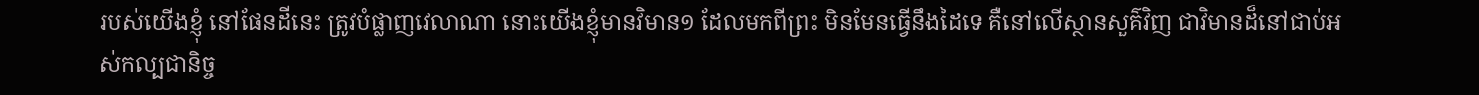របស់យើងខ្ញុំ នៅផែនដីនេះ ត្រូវបំផ្លាញវេលាណា នោះយើងខ្ញុំមានវិមាន១ ដែលមកពីព្រះ មិនមែនធ្វើនឹងដៃទេ គឺនៅលើស្ថានសួគ៌វិញ ជាវិមានដ៏នៅជាប់អស់កល្បជានិច្ច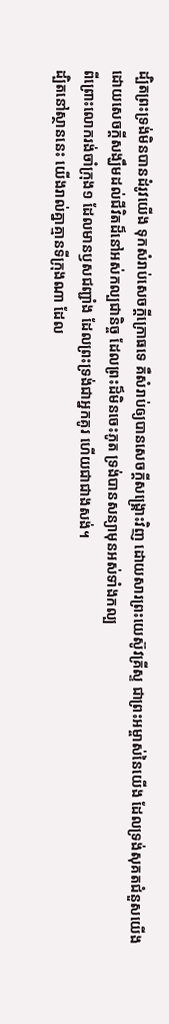ដ្បិតព្រះទ្រង់មិនបានដំរូវយើង ទុកសំរាប់សេចក្ដីក្រោធទេ គឺសំរាប់ឲ្យបានសេចក្ដីសង្គ្រោះវិញ ដោយសារព្រះយេស៊ូវគ្រីស្ទ ជាព្រះអម្ចាស់នៃយើង ដែលទ្រង់សុគតជំនួសយើង
ដោយសេចក្ដីសង្ឃឹមដល់ជីវិតដ៏នៅអស់កល្បជានិច្ច ដែលព្រះដ៏មិនចេះភូត ទ្រង់បានសន្យាមុនអស់ទាំងកល្ប
ពីព្រោះលោករង់ចាំក្រុង១ ដែលមានឫសជញ្ជាំង ដែលព្រះទ្រង់ជាអ្នកគូរ ហើយជាជាងសង់។
ដ្បិតនៅស្ថាននេះ យើងរាល់គ្នាគ្មានទីក្រុងណា ដែល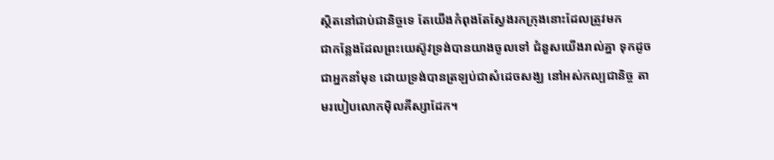ស្ថិតនៅជាប់ជានិច្ចទេ តែយើងកំពុងតែស្វែងរកក្រុងនោះដែលត្រូវមក
ជាកន្លែងដែលព្រះយេស៊ូវទ្រង់បានយាងចូលទៅ ជំនួសយើងរាល់គ្នា ទុកដូចជាអ្នកនាំមុខ ដោយទ្រង់បានត្រឡប់ជាសំដេចសង្ឃ នៅអស់កល្បជានិច្ច តាមរបៀបលោកម៉ិលគីស្សាដែក។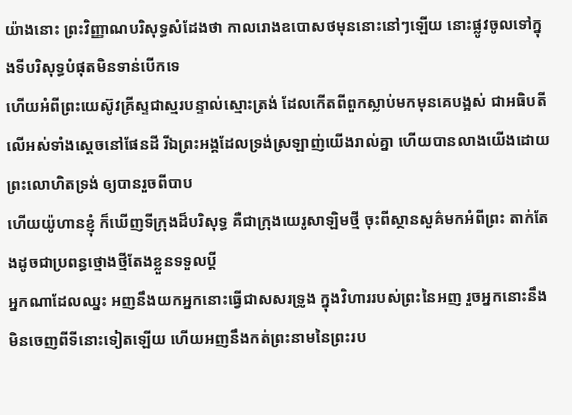យ៉ាងនោះ ព្រះវិញ្ញាណបរិសុទ្ធសំដែងថា កាលរោងឧបោសថមុននោះនៅៗឡើយ នោះផ្លូវចូលទៅក្នុងទីបរិសុទ្ធបំផុតមិនទាន់បើកទេ
ហើយអំពីព្រះយេស៊ូវគ្រីស្ទជាស្មរបន្ទាល់ស្មោះត្រង់ ដែលកើតពីពួកស្លាប់មកមុនគេបង្អស់ ជាអធិបតីលើអស់ទាំងស្តេចនៅផែនដី រីឯព្រះអង្គដែលទ្រង់ស្រឡាញ់យើងរាល់គ្នា ហើយបានលាងយើងដោយព្រះលោហិតទ្រង់ ឲ្យបានរួចពីបាប
ហើយយ៉ូហានខ្ញុំ ក៏ឃើញទីក្រុងដ៏បរិសុទ្ធ គឺជាក្រុងយេរូសាឡិមថ្មី ចុះពីស្ថានសួគ៌មកអំពីព្រះ តាក់តែងដូចជាប្រពន្ធថ្មោងថ្មីតែងខ្លួនទទួលប្ដី
អ្នកណាដែលឈ្នះ អញនឹងយកអ្នកនោះធ្វើជាសសរទ្រូង ក្នុងវិហាររបស់ព្រះនៃអញ រួចអ្នកនោះនឹងមិនចេញពីទីនោះទៀតឡើយ ហើយអញនឹងកត់ព្រះនាមនៃព្រះរប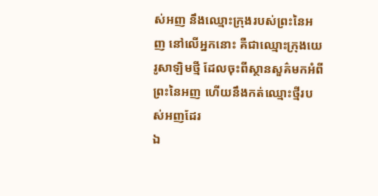ស់អញ នឹងឈ្មោះក្រុងរបស់ព្រះនៃអញ នៅលើអ្នកនោះ គឺជាឈ្មោះក្រុងយេរូសាឡិមថ្មី ដែលចុះពីស្ថានសួគ៌មកអំពីព្រះនៃអញ ហើយនឹងកត់ឈ្មោះថ្មីរបស់អញដែរ
ឯ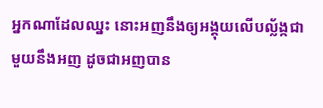អ្នកណាដែលឈ្នះ នោះអញនឹងឲ្យអង្គុយលើបល្ល័ង្កជាមួយនឹងអញ ដូចជាអញបាន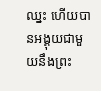ឈ្នះ ហើយបានអង្គុយជាមួយនឹងព្រះ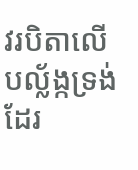វរបិតាលើបល្ល័ង្កទ្រង់ដែរ